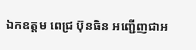ឯកឧត្តម ពេជ្រ ប៊ុនធិន អញ្ជើញជាអ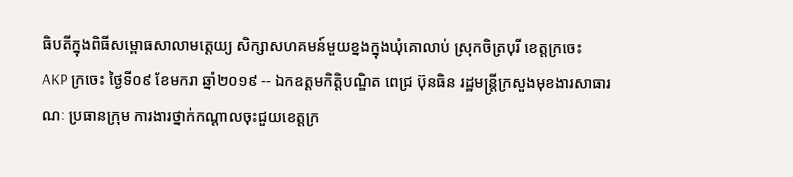ធិបតីក្នុងពិធីសម្ពោធសាលាមតេ្តយ្យ សិក្សាសហគមន៍មួយខ្នងក្នុងឃុំគោលាប់ ស្រុកចិត្របុរី ខេត្តក្រចេះ
AKP ក្រចេះ ថ្ងៃទី០៩ ខែមករា ឆ្នាំ២០១៩ -- ឯកឧត្ដមកិត្តិបណ្ឌិត ពេជ្រ ប៊ុនធិន រដ្ឋមន្ត្រីក្រសួងមុខងារសាធារណៈ ប្រធានក្រុម ការងារថ្នាក់កណ្ដាលចុះជួយខេត្តក្រ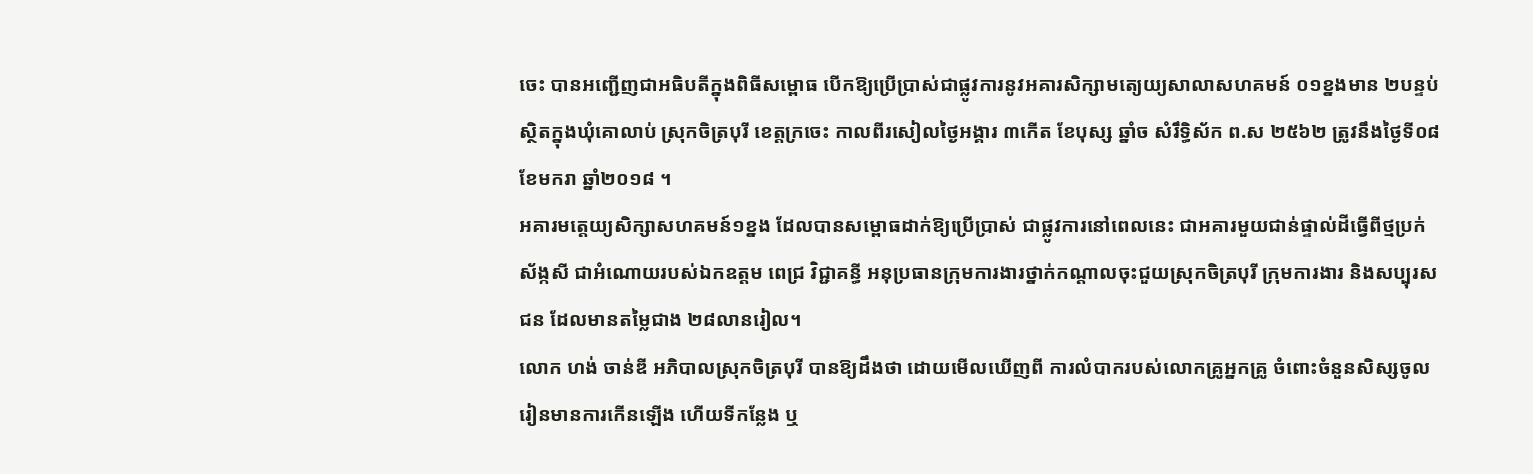ចេះ បានអញ្ជើញជាអធិបតីក្នុងពិធីសម្ពោធ បើកឱ្យប្រើប្រាស់ជាផ្លូវការនូវអគារសិក្សាមតេ្យយ្យសាលាសហគមន៍ ០១ខ្នងមាន ២បន្ទប់ស្ថិតក្នុងឃុំគោលាប់ ស្រុកចិត្របុរី ខេត្តក្រចេះ កាលពីរសៀលថ្ងៃអង្គារ ៣កើត ខែបុស្ស ឆ្នាំច សំរឹទ្ធិស័ក ព.ស ២៥៦២ ត្រូវនឹងថ្ងៃទី០៨ ខែមករា ឆ្នាំ២០១៨ ។
អគារមតេ្តយ្យសិក្សាសហគមន៍១ខ្នង ដែលបានសម្ពោធដាក់ឱ្យប្រើប្រាស់ ជាផ្លូវការនៅពេលនេះ ជាអគារមួយជាន់ផ្ទាល់ដីធ្វើពីថ្មប្រក់ស័ង្កសី ជាអំណោយរបស់ឯកឧត្ដម ពេជ្រ វិជ្ជាគន្ធី អនុប្រធានក្រុមការងារថ្នាក់កណ្ដាលចុះជួយស្រុកចិត្របុរី ក្រុមការងារ និងសប្បុរសជន ដែលមានតម្លៃជាង ២៨លានរៀល។
លោក ហង់ ចាន់ឌី អភិបាលស្រុកចិត្របុរី បានឱ្យដឹងថា ដោយមើលឃើញពី ការលំបាករបស់លោកគ្រូអ្នកគ្រូ ចំពោះចំនួនសិស្សចូល រៀនមានការកើនឡើង ហើយទីកន្លែង ឬ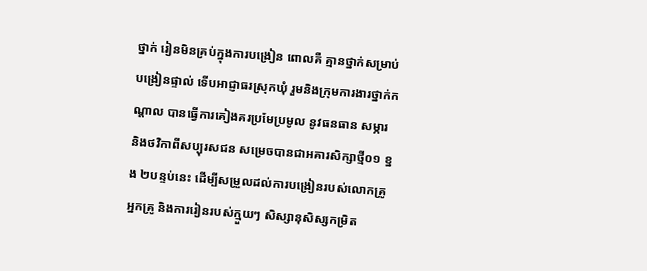ថ្នាក់ រៀនមិនគ្រប់ក្នុងការបង្រៀន ពោលគឺ គ្មានថ្នាក់សម្រាប់បង្រៀនផ្ទាល់ ទើបអាជ្ញាធរស្រុកឃុំ រួមនិងក្រុមការងារថ្នាក់កណ្តាល បានធ្វើការគៀងគរប្រមែប្រមូល នូវធនធាន សម្ភារ និងថវិកាពីសប្បុរសជន សម្រេចបានជាអគារសិក្សាថ្មី០១ ខ្នង ២បន្ទប់នេះ ដើម្បីសម្រួលដល់ការបង្រៀនរបស់លោកគ្រូអ្នកគ្រូ និងការរៀនរបស់ក្មួយៗ សិស្សានុសិស្សកម្រិត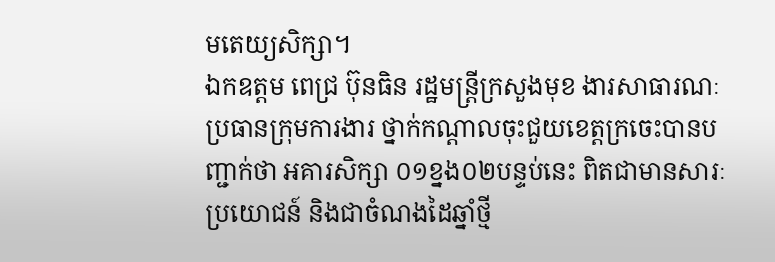មតេយ្យសិក្សា។
ឯកឧត្តម ពេជ្រ ប៊ុនធិន រដ្ឋមន្រ្តីក្រសួងមុខ ងារសាធារណៈប្រធានក្រុមការងារ ថ្នាក់កណ្ដាលចុះជួយខេត្តក្រចេះបានបញ្ជាក់ថា អគារសិក្សា ០១ខ្នង០២បន្ទប់នេះ ពិតជាមានសារៈប្រយោជន៍ និងជាចំណងដៃឆ្នាំថ្មី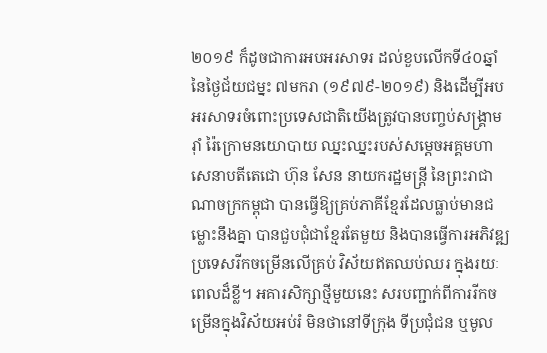២០១៩ ក៏ដូចជាការអបអរសាទរ ដល់ខួបលើកទី៤០ឆ្នាំ នៃថ្ងៃជ័យជម្នះ ៧មករា (១៩៧៩-២០១៩) និងដើម្បីអបអរសាទរចំពោះប្រទេសជាតិយើងត្រូវបានបញ្ចប់សង្គ្រាមរ៉ាំ រ៉ៃក្រោមនយោបាយ ឈ្នះឈ្នះរបស់សម្ដេចអគ្គមហាសេនាបតីតេជោ ហ៊ុន សែន នាយករដ្ឋមន្ត្រី នៃព្រះរាជាណាចក្រកម្ពុជា បានធ្វើឱ្យគ្រប់ភាគីខ្មែរដែលធ្លាប់មានជម្លោះនឹងគ្នា បានជួបជុំជាខ្មែរតែមួយ និងបានធ្វើការអភិវឌ្ឍប្រទេសរីកចម្រើនលើគ្រប់ វិស័យឥតឈប់ឈរ ក្នុងរយៈពេលដ៏ខ្លី។ អគារសិក្សាថ្មីមួយនេះ សរបញ្ជាក់ពីការរីកចម្រើនក្នុងវិស័យអប់រំ មិនថានៅទីក្រុង ទីប្រជុំជន ឬមូល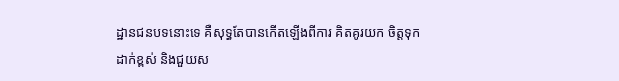ដ្ឋានជនបទនោះទេ គឺសុទ្ធតែបានកើតឡើងពីការ គិតគូរយក ចិត្តទុកដាក់ខ្ពស់ និងជួយស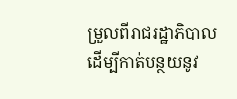ម្រួលពីរាជរដ្ឋាភិបាល ដើម្បីកាត់បន្ថយនូវ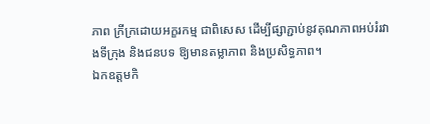ភាព ក្រីក្រដោយអក្ខរកម្ម ជាពិសេស ដើម្បីផ្សាភ្ជាប់នូវគុណភាពអប់រំរវាងទីក្រុង និងជនបទ ឱ្យមានតម្លាភាព និងប្រសិទ្ធភាព។
ឯកឧត្តមកិ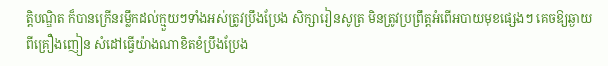ត្តិបណ្ឌិត ក៏បានក្រើនរម្លឹកដល់ក្មួយៗទាំងអស់ត្រូវប្រឹងប្រែង សិក្សារៀនសូត្រ មិនត្រូវប្រព្រឹត្តអំពើអបាយមុខផ្សេងៗ គេចឱ្យឆ្ងាយពីគ្រឿងញៀន សំដៅធ្វើយ៉ាងណាខិតខំប្រឹងប្រែង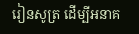រៀនសូត្រ ដើម្បីអនាគ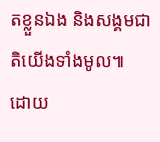តខ្លួនឯង និងសង្គមជាតិយើងទាំងមូល៕
ដោយ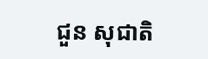ជួន សុជាតិ